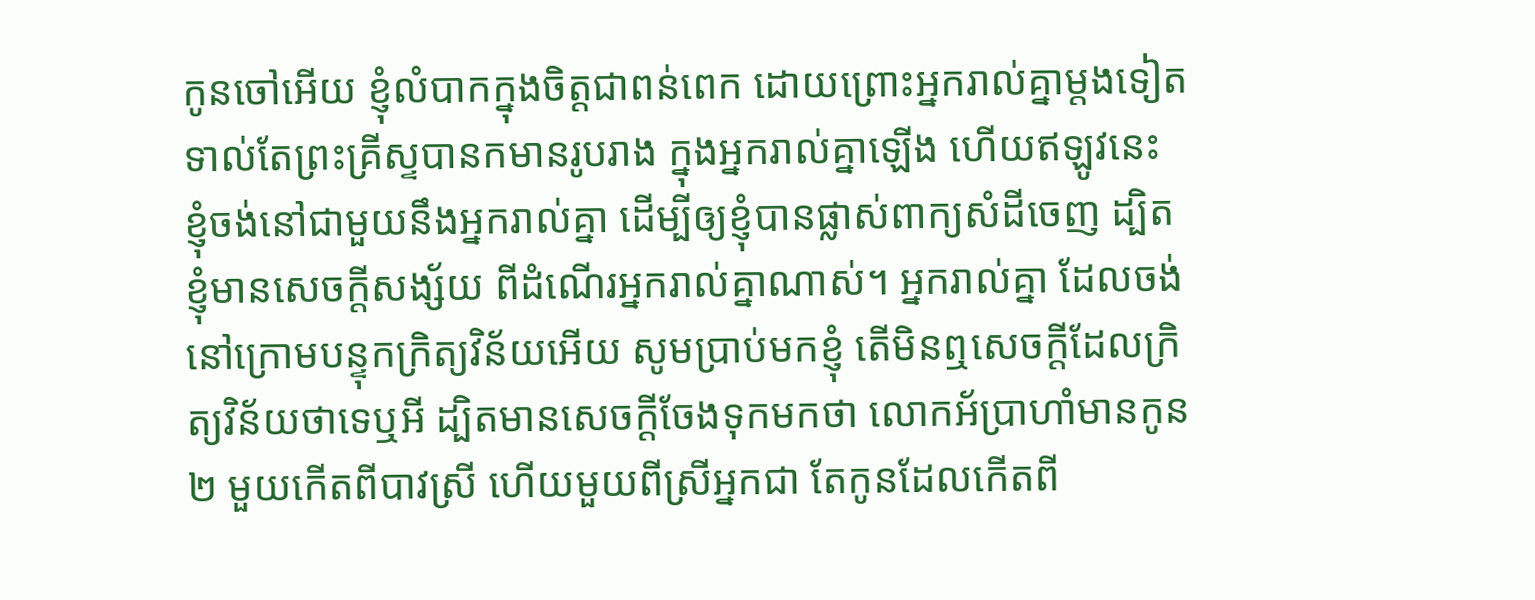កូនចៅអើយ ខ្ញុំលំបាកក្នុងចិត្តជាពន់ពេក ដោយព្រោះអ្នករាល់គ្នាម្តងទៀត ទាល់តែព្រះគ្រីស្ទបានកមានរូបរាង ក្នុងអ្នករាល់គ្នាឡើង ហើយឥឡូវនេះ ខ្ញុំចង់នៅជាមួយនឹងអ្នករាល់គ្នា ដើម្បីឲ្យខ្ញុំបានផ្លាស់ពាក្យសំដីចេញ ដ្បិតខ្ញុំមានសេចក្ដីសង្ស័យ ពីដំណើរអ្នករាល់គ្នាណាស់។ អ្នករាល់គ្នា ដែលចង់នៅក្រោមបន្ទុកក្រិត្យវិន័យអើយ សូមប្រាប់មកខ្ញុំ តើមិនឮសេចក្ដីដែលក្រិត្យវិន័យថាទេឬអី ដ្បិតមានសេចក្ដីចែងទុកមកថា លោកអ័ប្រាហាំមានកូន២ មួយកើតពីបាវស្រី ហើយមួយពីស្រីអ្នកជា តែកូនដែលកើតពី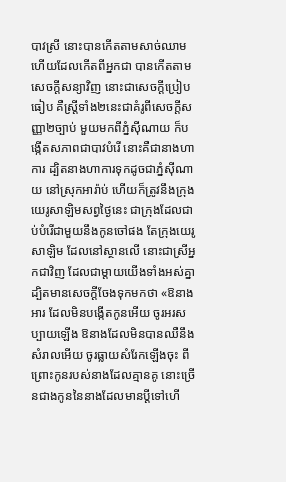បាវស្រី នោះបានកើតតាមសាច់ឈាម ហើយដែលកើតពីអ្នកជា បានកើតតាមសេចក្ដីសន្យាវិញ នោះជាសេចក្ដីប្រៀបធៀប គឺស្ត្រីទាំង២នេះជាគំរូពីសេចក្ដីសញ្ញា២ច្បាប់ មួយមកពីភ្នំស៊ីណាយ ក៏បង្កើតសភាពជាបាវបំរើ នោះគឺជានាងហាការ ដ្បិតនាងហាការទុកដូចជាភ្នំស៊ីណាយ នៅស្រុកអារ៉ាប់ ហើយក៏ត្រូវនឹងក្រុងយេរូសាឡិមសព្វថ្ងៃនេះ ជាក្រុងដែលជាប់បំរើជាមួយនឹងកូនចៅផង តែក្រុងយេរូសាឡិម ដែលនៅស្ថានលើ នោះជាស្រីអ្នកជាវិញ ដែលជាម្តាយយើងទាំងអស់គ្នា ដ្បិតមានសេចក្ដីចែងទុកមកថា «ឱនាងអារ ដែលមិនបង្កើតកូនអើយ ចូរអរសប្បាយឡើង ឱនាងដែលមិនបានឈឺនឹងសំរាលអើយ ចូរធ្លាយសំរែកឡើងចុះ ពីព្រោះកូនរបស់នាងដែលគ្មានគូ នោះច្រើនជាងកូននៃនាងដែលមានប្ដីទៅហើ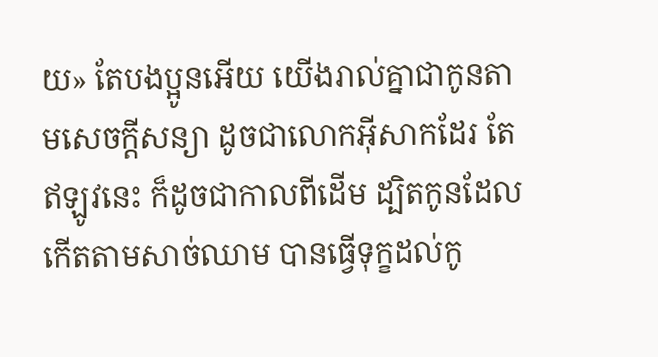យ» តែបងប្អូនអើយ យើងរាល់គ្នាជាកូនតាមសេចក្ដីសន្យា ដូចជាលោកអ៊ីសាកដែរ តែឥឡូវនេះ ក៏ដូចជាកាលពីដើម ដ្បិតកូនដែលកើតតាមសាច់ឈាម បានធ្វើទុក្ខដល់កូ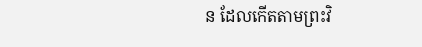ន ដែលកើតតាមព្រះវិ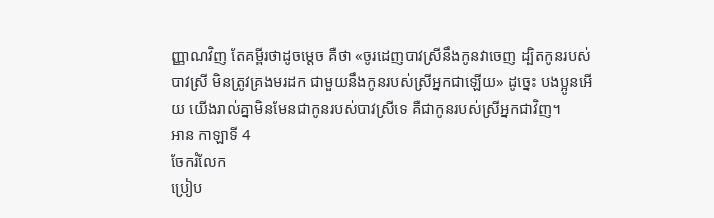ញ្ញាណវិញ តែគម្ពីរថាដូចម្តេច គឺថា «ចូរដេញបាវស្រីនឹងកូនវាចេញ ដ្បិតកូនរបស់បាវស្រី មិនត្រូវគ្រងមរដក ជាមួយនឹងកូនរបស់ស្រីអ្នកជាឡើយ» ដូច្នេះ បងប្អូនអើយ យើងរាល់គ្នាមិនមែនជាកូនរបស់បាវស្រីទេ គឺជាកូនរបស់ស្រីអ្នកជាវិញ។
អាន កាឡាទី 4
ចែករំលែក
ប្រៀប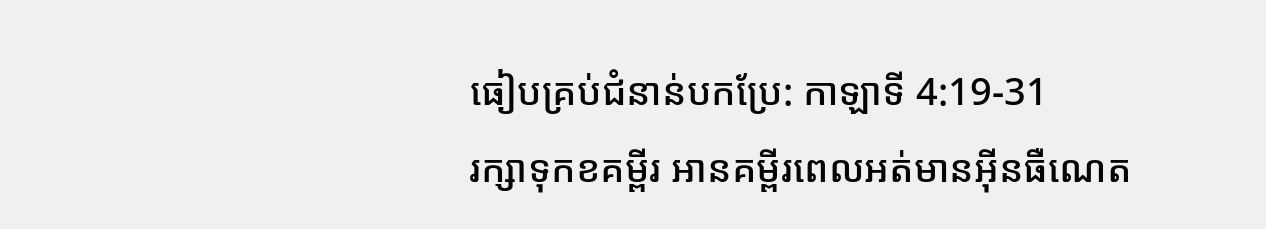ធៀបគ្រប់ជំនាន់បកប្រែ: កាឡាទី 4:19-31
រក្សាទុកខគម្ពីរ អានគម្ពីរពេលអត់មានអ៊ីនធឺណេត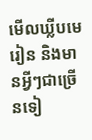មើលឃ្លីបមេរៀន និងមានអ្វីៗជាច្រើនទៀ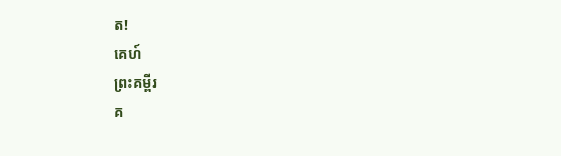ត!
គេហ៍
ព្រះគម្ពីរ
គ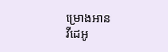ម្រោងអាន
វីដេអូ